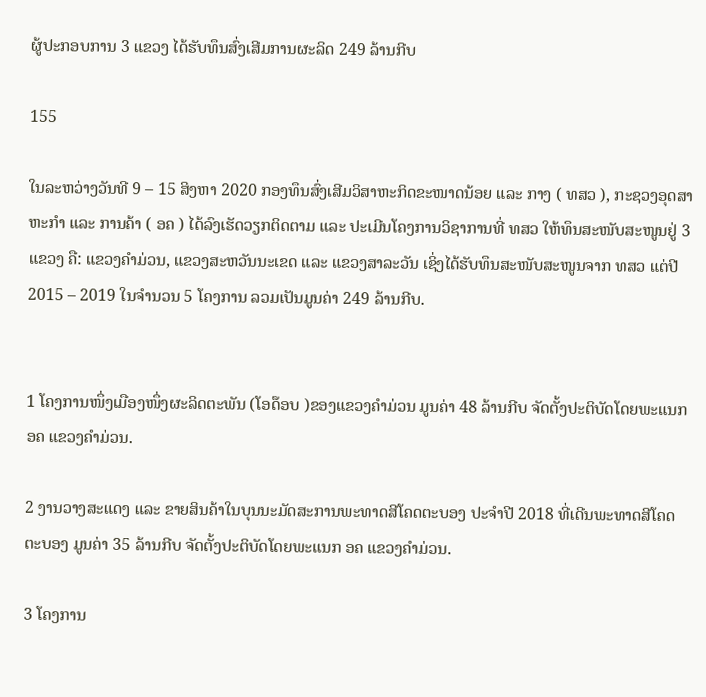ຜູ້ປະກອບການ 3 ແຂວງ ໄດ້ຮັບທຶນສົ່ງເສີມການຜະລິດ 249 ລ້ານກີບ

155

ໃນລະຫວ່າງວັນທີ 9 – 15 ສິງຫາ 2020 ກອງທຶນສົ່ງເສີມວິສາຫະກິດຂະໜາດນ້ອຍ ແລະ ກາງ ( ທສວ ), ກະຊວງອຸດສາຫະກຳ ແລະ ການຄ້າ ( ອຄ ) ໄດ້ລົງເຮັດວຽກຕິດຕາມ ແລະ ປະເມີນໂຄງການວິຊາການທີ່ ທສວ ໃຫ້ທຶນສະໜັບສະໜູນຢູ່ 3 ແຂວງ ຄື: ແຂວງຄຳມ່ວນ, ແຂວງສະຫວັນນະເຂດ ແລະ ແຂວງສາລະວັນ ເຊິ່ງໄດ້ຮັບທຶນສະໜັບສະໜູນຈາກ ທສວ ແຕ່ປີ 2015 – 2019 ໃນຈຳນວນ 5 ໂຄງການ ລວມເປັນມູນຄ່າ 249 ລ້ານກີບ.


1 ໂຄງການໜຶ່ງເມືອງໜຶ່ງຜະລິດຕະພັນ (ໂອດ໊ອບ )ຂອງແຂວງຄຳມ່ວນ ມູນຄ່າ 48 ລ້ານກີບ ຈັດຕັ້ງປະຕິບັດໂດຍພະແນກ ອຄ ແຂວງຄຳມ່ວນ.

2 ງານວາງສະແດງ ແລະ ຂາຍສິນຄ້າໃນບຸນນະມັດສະການພະທາດສີໂຄດຕະບອງ ປະຈຳປີ 2018 ທີ່ເດີນພະທາດສີໂຄດຕະບອງ ມູນຄ່າ 35 ລ້ານກີບ ຈັດຕັ້ງປະຕິບັດໂດຍພະແນກ ອຄ ແຂວງຄຳມ່ວນ.

3 ໂຄງການ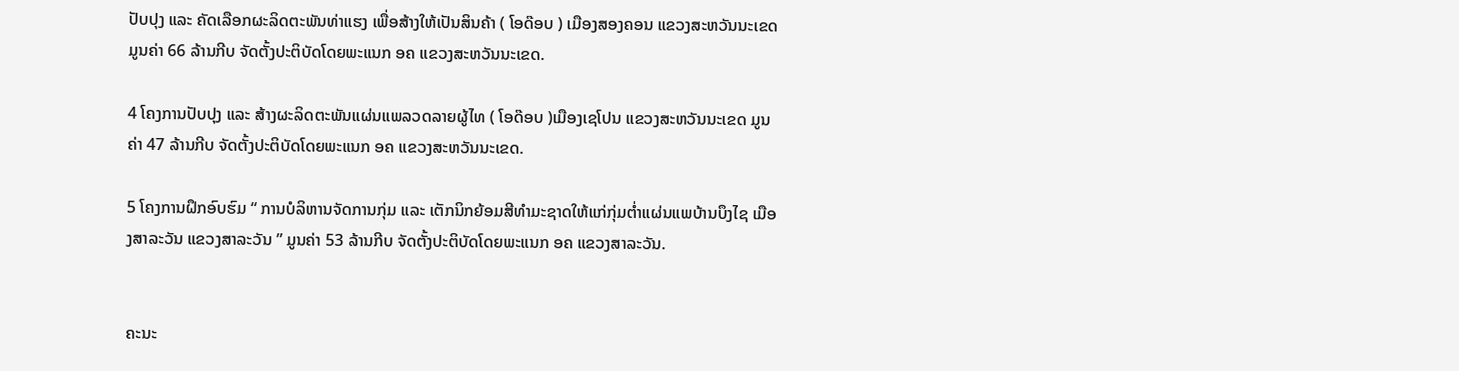ປັບປຸງ ແລະ ຄັດເລືອກຜະລິດຕະພັນທ່າແຮງ ເພື່ອສ້າງໃຫ້ເປັນສິນຄ້າ ( ໂອດ໊ອບ ) ເມືອງສອງຄອນ ແຂວງສະຫວັນນະເຂດ ມູນຄ່າ 66 ລ້ານກີບ ຈັດຕັ້ງປະຕິບັດໂດຍພະແນກ ອຄ ແຂວງສະຫວັນນະເຂດ.

4 ໂຄງການປັບປຸງ ແລະ ສ້າງຜະລິດຕະພັນແຜ່ນແພລວດລາຍຜູ້ໄທ ( ໂອດ໊ອບ )ເມືອງເຊໂປນ ແຂວງສະຫວັນນະເຂດ ມູນຄ່າ 47 ລ້ານກີບ ຈັດຕັ້ງປະຕິບັດໂດຍພະແນກ ອຄ ແຂວງສະຫວັນນະເຂດ.

5 ໂຄງການຝຶກອົບຮົມ “ ການບໍລິຫານຈັດການກຸ່ມ ແລະ ເຕັກນິກຍ້ອມສີທຳມະຊາດໃຫ້ແກ່ກຸ່ມຕໍ່າແຜ່ນແພບ້ານບຶງໄຊ ເມືອງສາລະວັນ ແຂວງສາລະວັນ ” ມູນຄ່າ 53 ລ້ານກີບ ຈັດຕັ້ງປະຕິບັດໂດຍພະແນກ ອຄ ແຂວງສາລະວັນ.


ຄະນະ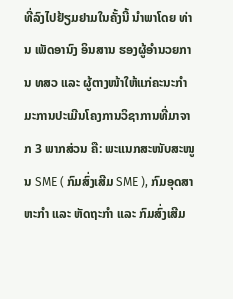ທີ່ລົງໄປຢ້ຽມຢາມໃນຄັ້ງນີ້ ນຳພາໂດຍ ທ່ານ ເພັດອານົງ ອິນສານ ຮອງຜູ້ອຳນວຍການ ທສວ ແລະ ຜູ້ຕາງໜ້າໃຫ້ແກ່ຄະນະກຳມະການປະເມີນໂຄງການວິຊາການທີ່ມາຈາກ 3 ພາກສ່ວນ ຄື: ພະແນກສະໜັບສະໜູນ SME ( ກົມສົ່ງເສີມ SME ), ກົມອຸດສາຫະກຳ ແລະ ຫັດຖະກຳ ແລະ ກົມສົ່ງເສີມ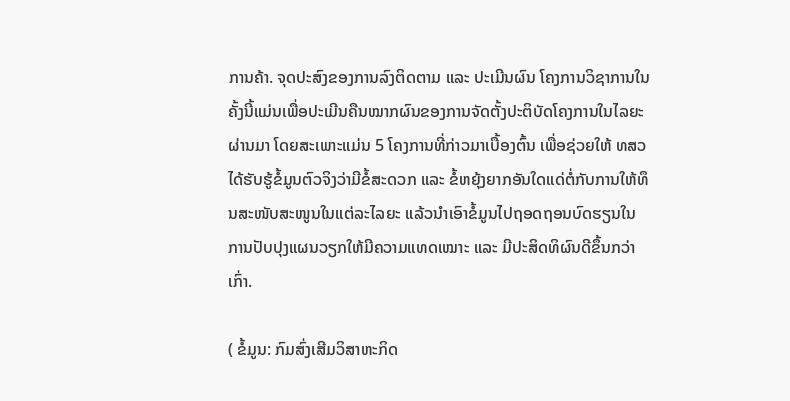ການຄ້າ. ຈຸດປະສົງຂອງການລົງຕິດຕາມ ແລະ ປະເມີນຜົນ ໂຄງການວິຊາການໃນຄັ້ງນີ້ແມ່ນເພື່ອປະເມີນຄືນໝາກຜົນຂອງການຈັດຕັ້ງປະຕິບັດໂຄງການໃນໄລຍະຜ່ານມາ ໂດຍສະເພາະແມ່ນ 5 ໂຄງການທີ່ກ່າວມາເບື້ອງຕົ້ນ ເພື່ອຊ່ວຍໃຫ້ ທສວ ໄດ້ຮັບຮູ້ຂໍ້ມູນຕົວຈິງວ່າມີຂໍ້ສະດວກ ແລະ ຂໍ້ຫຍຸ້ງຍາກອັນໃດແດ່ຕໍ່ກັບການໃຫ້ທຶນສະໜັບສະໜູນໃນແຕ່ລະໄລຍະ ແລ້ວນຳເອົາຂໍ້ມູນໄປຖອດຖອນບົດຮຽນໃນການປັບປຸງແຜນວຽກໃຫ້ມີຄວາມແທດເໝາະ ແລະ ມີປະສິດທິຜົນດີຂຶ້ນກວ່າເກົ່າ.

( ຂໍ້ມູນ: ກົມສົ່ງເສີມວິສາຫະກິດ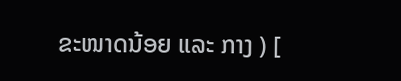ຂະໜາດນ້ອຍ ແລະ ກາງ ) [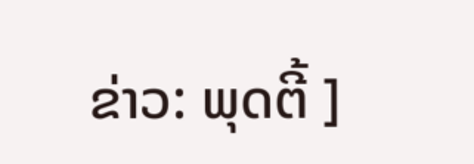ຂ່າວ: ພຸດຕີ້ ]